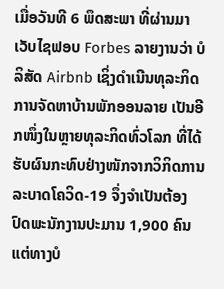ເມື່ອວັນທີ 6 ພຶດສະພາ ທີ່ຜ່ານມາ ເວັບໄຊຟອບ Forbes ລາຍງານວ່າ ບໍລິສັດ Airbnb ເຊິ່ງດຳເນີນທຸລະກິດການຈັດຫາບ້ານພັກອອນລາຍ ເປັນອີກໜຶ່ງໃນຫຼາຍທຸລະກິດທົ່ວໂລກ ທີ່ໄດ້ຮັບຜົນກະທົບຢ່າງໜັກຈາກວິກິດການລະບາດໂຄວິດ-19 ຈຶ່ງຈຳເປັນຕ້ອງປົດພະນັກງານປະມານ 1,900 ຄົນ ແຕ່ທາງບໍ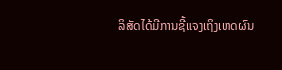ລິສັດໄດ້ມີການຊີ້ແຈງເຖິງເຫດຜົນ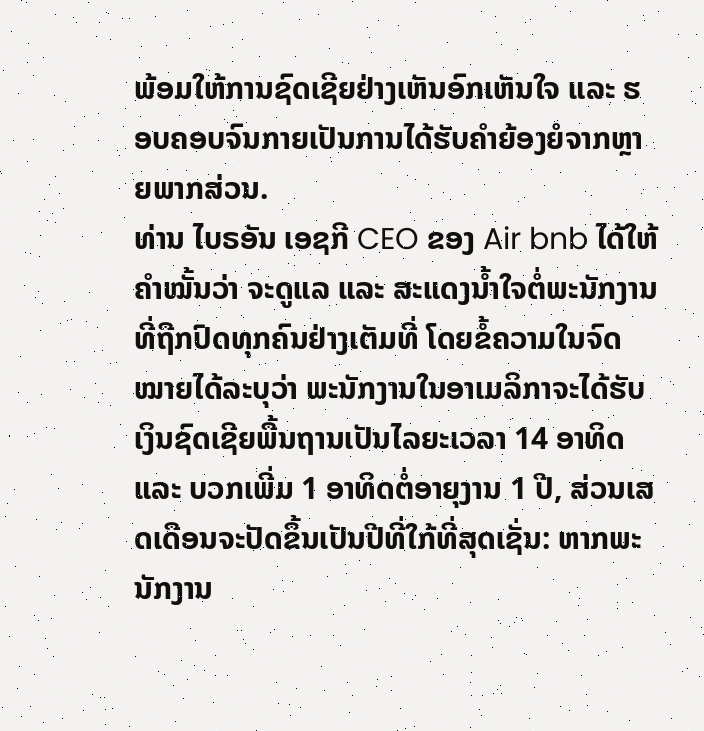ພ້ອມໃຫ້ການຊົດເຊີຍຢ່າງເຫັນອົກເຫັນໃຈ ແລະ ຮອບຄອບຈົນກາຍເປັນການໄດ້ຮັບຄຳຍ້ອງຍໍຈາກຫຼາຍພາກສ່ວນ.
ທ່ານ ໄບຣອັນ ເອຊກີ CEO ຂອງ Air bnb ໄດ້ໃຫ້ຄຳໝັ້ນວ່າ ຈະດູແລ ແລະ ສະແດງນໍ້າໃຈຕໍ່ພະນັກງານທີ່ຖືກປົດທຸກຄົນຢ່າງເຕັມທີ່ ໂດຍຂໍ້ຄວາມໃນຈົດໝາຍໄດ້ລະບຸວ່າ ພະນັກງານໃນອາເມລິກາຈະໄດ້ຮັບເງິນຊົດເຊີຍພື້ນຖານເປັນໄລຍະເວລາ 14 ອາທິດ ແລະ ບວກເພີ່ມ 1 ອາທິດຕໍ່ອາຍຸງານ 1 ປີ, ສ່ວນເສດເດືອນຈະປັດຂຶ້ນເປັນປີທີ່ໃກ້ທີ່ສຸດເຊັ່ນ: ຫາກພະນັກງານ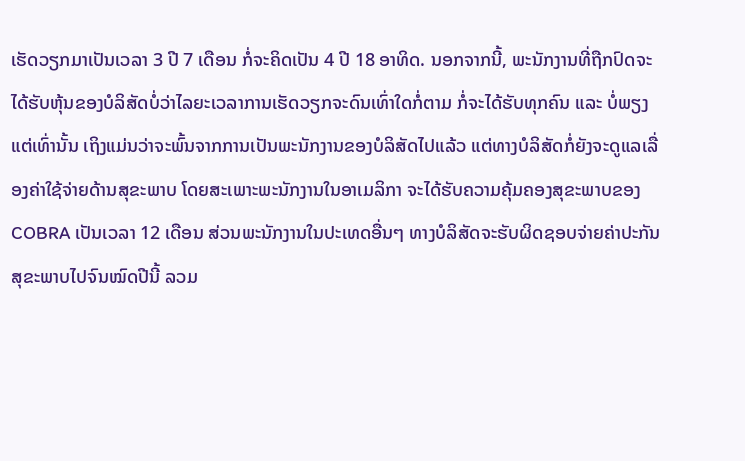ເຮັດວຽກມາເປັນເວລາ 3 ປີ 7 ເດືອນ ກໍ່ຈະຄິດເປັນ 4 ປີ 18 ອາທິດ. ນອກຈາກນີ້, ພະນັກງານທີ່ຖືກປົດຈະໄດ້ຮັບຫຸ້ນຂອງບໍລິສັດບໍ່ວ່າໄລຍະເວລາການເຮັດວຽກຈະດົນເທົ່າໃດກໍ່ຕາມ ກໍ່ຈະໄດ້ຮັບທຸກຄົນ ແລະ ບໍ່ພຽງແຕ່ເທົ່ານັ້ນ ເຖິງແມ່ນວ່າຈະພົ້ນຈາກການເປັນພະນັກງານຂອງບໍລິສັດໄປແລ້ວ ແຕ່ທາງບໍລິສັດກໍ່ຍັງຈະດູແລເລື່ອງຄ່າໃຊ້ຈ່າຍດ້ານສຸຂະພາບ ໂດຍສະເພາະພະນັກງານໃນອາເມລິກາ ຈະໄດ້ຮັບຄວາມຄຸ້ມຄອງສຸຂະພາບຂອງ COBRA ເປັນເວລາ 12 ເດືອນ ສ່ວນພະນັກງານໃນປະເທດອື່ນໆ ທາງບໍລິສັດຈະຮັບຜິດຊອບຈ່າຍຄ່າປະກັນສຸຂະພາບໄປຈົນໝົດປີນີ້ ລວມ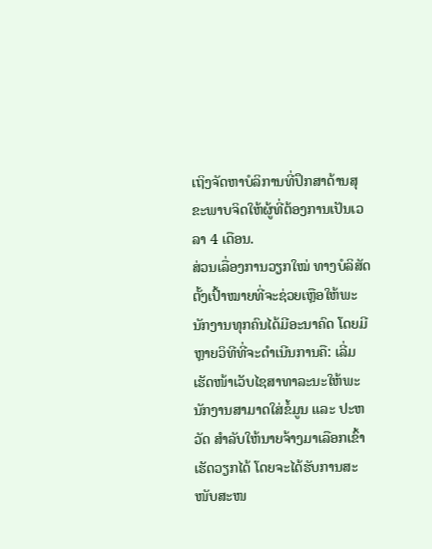ເຖິງຈັດຫາບໍລິການທີ່ປຶກສາດ້ານສຸຂະພາບຈິດໃຫ້ຜູ້ທີ່ຕ້ອງການເປັນເວລາ 4 ເດືອນ.
ສ່ວນເລື່ອງການວຽກໃໝ່ ທາງບໍລິສັດຕັ້ງເປົ້າໝາຍທີ່ຈະຊ່ວຍເຫຼືອໃຫ້ພະນັກງານທຸກຄົນໄດ້ມີອະນາຄົດ ໂດຍມີຫຼາຍວິທີທີ່ຈະດຳເນີນການຄື: ເລີ່ມເຮັດໜ້າເວັບໄຊສາທາລະນະໃຫ້ພະນັກງານສາມາດໃສ່ຂໍ້ມູນ ແລະ ປະຫວັດ ສຳລັບໃຫ້ນາຍຈ້າງມາເລືອກເຂົ້າເຮັດວຽກໄດ້ ໂດຍຈະໄດ້ຮັບການສະໜັບສະໜ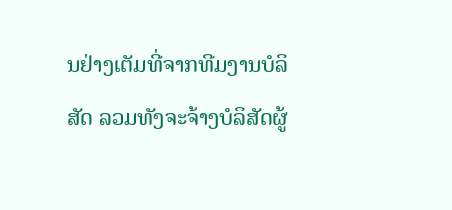ນຢ່າງເຕັມທີ່ຈາກທີມງານບໍລິສັດ ລວມທັງຈະຈ້າງບໍລິສັດຜູ້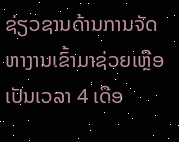ຊ່ຽວຊານດ້ານການຈັດຫາງານເຂົ້າມາຊ່ວຍເຫຼືອເປັນເວລາ 4 ເດືອ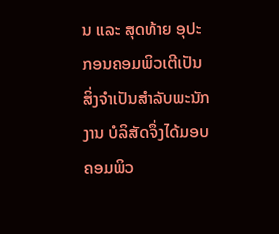ນ ແລະ ສຸດທ້າຍ ອຸປະກອນຄອມພິວເຕີເປັນສິ່ງຈຳເປັນສຳລັບພະນັກງານ ບໍລິສັດຈຶ່ງໄດ້ມອບຄອມພິວ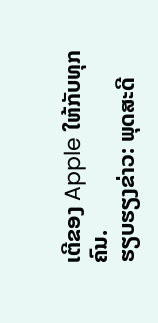ເຕີຂອງ Apple ໃຫ້ກັບທຸກຄົນ.
ຮຽບຮຽງຂ່າວ: ພຸດສະດີ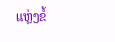ແຫຼ່ງຂໍ້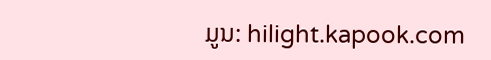ມູນ: hilight.kapook.com